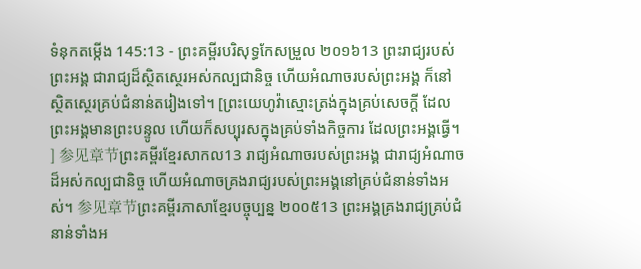ទំនុកតម្កើង 145:13 - ព្រះគម្ពីរបរិសុទ្ធកែសម្រួល ២០១៦13 ព្រះរាជ្យរបស់ព្រះអង្គ ជារាជ្យដ៏ស្ថិតស្ថេរអស់កល្បជានិច្ច ហើយអំណាចរបស់ព្រះអង្គ ក៏នៅស្ថិតស្ថេរគ្រប់ជំនាន់តរៀងទៅ។ [ព្រះយេហូវ៉ាស្មោះត្រង់ក្នុងគ្រប់សេចក្ដី ដែលព្រះអង្គមានព្រះបន្ទូល ហើយក៏សប្បុរសក្នុងគ្រប់ទាំងកិច្ចការ ដែលព្រះអង្គធ្វើ។ ] 参见章节ព្រះគម្ពីរខ្មែរសាកល13 រាជ្យអំណាចរបស់ព្រះអង្គ ជារាជ្យអំណាចដ៏អស់កល្បជានិច្ច ហើយអំណាចគ្រងរាជ្យរបស់ព្រះអង្គនៅគ្រប់ជំនាន់ទាំងអស់។ 参见章节ព្រះគម្ពីរភាសាខ្មែរបច្ចុប្បន្ន ២០០៥13 ព្រះអង្គគ្រងរាជ្យគ្រប់ជំនាន់ទាំងអ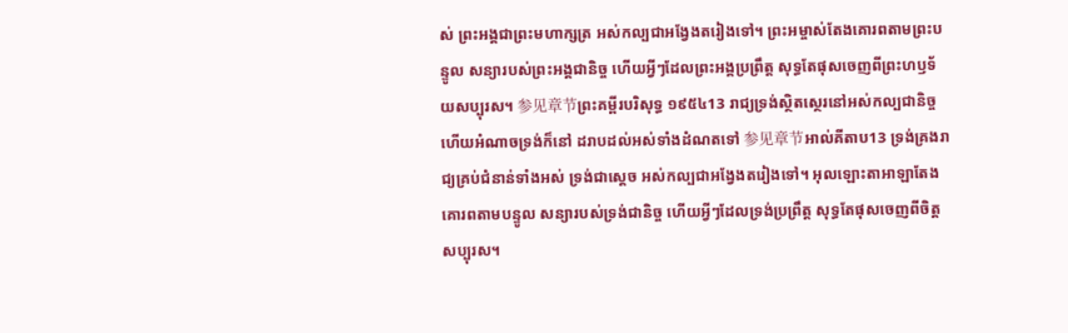ស់ ព្រះអង្គជាព្រះមហាក្សត្រ អស់កល្បជាអង្វែងតរៀងទៅ។ ព្រះអម្ចាស់តែងគោរពតាមព្រះបន្ទូល សន្យារបស់ព្រះអង្គជានិច្ច ហើយអ្វីៗដែលព្រះអង្គប្រព្រឹត្ត សុទ្ធតែផុសចេញពីព្រះហឫទ័យសប្បុរស។ 参见章节ព្រះគម្ពីរបរិសុទ្ធ ១៩៥៤13 រាជ្យទ្រង់ស្ថិតស្ថេរនៅអស់កល្បជានិច្ច ហើយអំណាចទ្រង់ក៏នៅ ដរាបដល់អស់ទាំងដំណតទៅ 参见章节អាល់គីតាប13 ទ្រង់គ្រងរាជ្យគ្រប់ជំនាន់ទាំងអស់ ទ្រង់ជាស្តេច អស់កល្បជាអង្វែងតរៀងទៅ។ អុលឡោះតាអាឡាតែងគោរពតាមបន្ទូល សន្យារបស់ទ្រង់ជានិច្ច ហើយអ្វីៗដែលទ្រង់ប្រព្រឹត្ត សុទ្ធតែផុសចេញពីចិត្តសប្បុរស។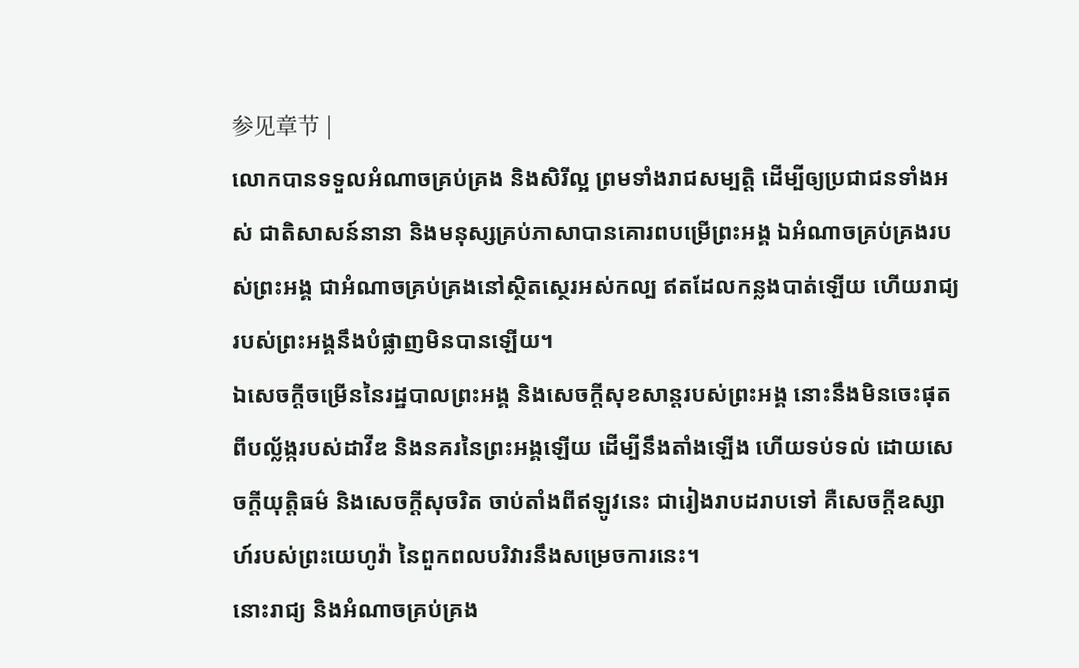参见章节 |
លោកបានទទួលអំណាចគ្រប់គ្រង និងសិរីល្អ ព្រមទាំងរាជសម្បត្តិ ដើម្បីឲ្យប្រជាជនទាំងអស់ ជាតិសាសន៍នានា និងមនុស្សគ្រប់ភាសាបានគោរពបម្រើព្រះអង្គ ឯអំណាចគ្រប់គ្រងរបស់ព្រះអង្គ ជាអំណាចគ្រប់គ្រងនៅស្ថិតស្ថេរអស់កល្ប ឥតដែលកន្លងបាត់ឡើយ ហើយរាជ្យរបស់ព្រះអង្គនឹងបំផ្លាញមិនបានឡើយ។
ឯសេចក្ដីចម្រើននៃរដ្ឋបាលព្រះអង្គ និងសេចក្ដីសុខសាន្តរបស់ព្រះអង្គ នោះនឹងមិនចេះផុតពីបល្ល័ង្ករបស់ដាវីឌ និងនគរនៃព្រះអង្គឡើយ ដើម្បីនឹងតាំងឡើង ហើយទប់ទល់ ដោយសេចក្ដីយុត្តិធម៌ និងសេចក្ដីសុចរិត ចាប់តាំងពីឥឡូវនេះ ជារៀងរាបដរាបទៅ គឺសេចក្ដីឧស្សាហ៍របស់ព្រះយេហូវ៉ា នៃពួកពលបរិវារនឹងសម្រេចការនេះ។
នោះរាជ្យ និងអំណាចគ្រប់គ្រង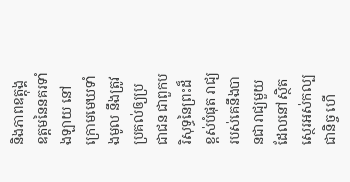និងភាពឧត្តុង្គឧត្តមនៃនគរទាំងឡាយ នៅក្រោមមេឃទាំងមូល នឹងត្រូវប្រគល់ឲ្យប្រជាជន ជាពួកបរិសុទ្ធនៃព្រះដ៏ខ្ពស់បំផុត រាជ្យរបស់គេនឹងបានជារាជ្យមួយ ដែលនៅស្ថិតស្ថេរអស់កល្បជានិច្ច ហើ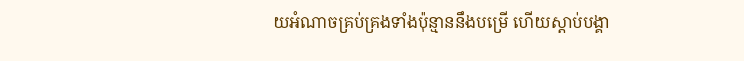យអំណាចគ្រប់គ្រងទាំងប៉ុន្មាននឹងបម្រើ ហើយស្តាប់បង្គា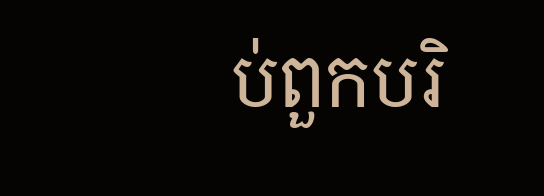ប់ពួកបរិ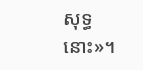សុទ្ធនោះ»។